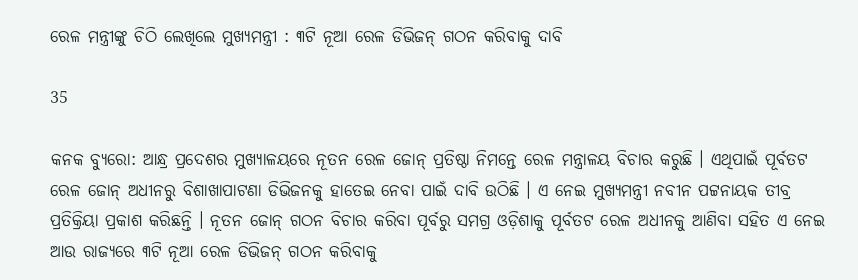ରେଳ ମନ୍ତ୍ରୀଙ୍କୁ ଚିଠି ଲେଖିଲେ ମୁଖ୍ୟମନ୍ତ୍ରୀ : ୩ଟି ନୂଆ ରେଳ ଡିଭିଜନ୍ ଗଠନ କରିବାକୁ ଦାବି

35

କନକ ବ୍ୟୁରୋ: ଆନ୍ଧ୍ର ପ୍ରଦେଶର ମୁଖ୍ୟାଳୟରେ ନୂତନ ରେଳ ଜୋନ୍ ପ୍ରତିଷ୍ଠା ନିମନ୍ତେ ରେଳ ମନ୍ତ୍ରାଳୟ ବିଚାର କରୁଛି । ଏଥିପାଇଁ ପୂର୍ବତଟ ରେଳ ଜୋନ୍ ଅଧୀନରୁ ବିଶାଖାପାଟଣା ଡିଭିଜନକୁ ହାତେଇ ନେବା ପାଇଁ ଦାବି ଉଠିଛି । ଏ ନେଇ ମୁଖ୍ୟମନ୍ତ୍ରୀ ନବୀନ ପଟ୍ଟନାୟକ ତୀବ୍ର ପ୍ରତିକ୍ରିୟା ପ୍ରକାଶ କରିଛନ୍ତି । ନୂତନ ଜୋନ୍ ଗଠନ ବିଚାର କରିବା ପୂର୍ବରୁ ସମଗ୍ର ଓଡ଼ିଶାକୁ ପୂର୍ବତଟ ରେଳ ଅଧୀନକୁ ଆଣିବା ସହିତ ଏ ନେଇ ଆଉ ରାଜ୍ୟରେ ୩ଟି ନୂଆ ରେଳ ଡିଭିଜନ୍ ଗଠନ କରିବାକୁ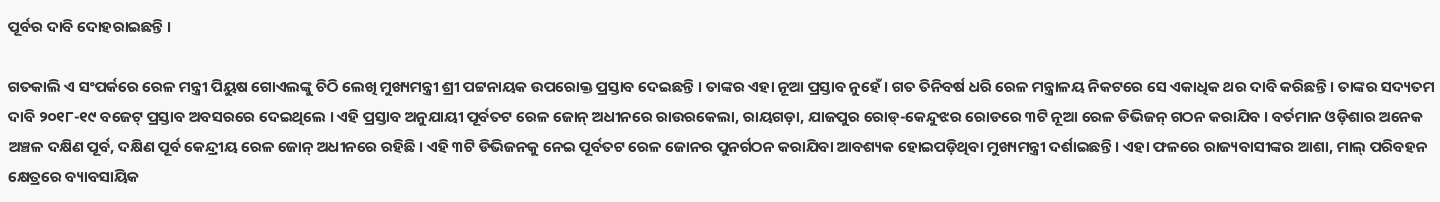ପୂର୍ବର ଦାବି ଦୋହରାଇଛନ୍ତି ।

ଗତକାଲି ଏ ସଂପର୍କରେ ରେଳ ମନ୍ତ୍ରୀ ପିୟୁଷ ଗୋଏଲଙ୍କୁ ଚିଠି ଲେଖି ମୁଖ୍ୟମନ୍ତ୍ରୀ ଶ୍ରୀ ପଟ୍ଟନାୟକ ଉପରୋକ୍ତ ପ୍ରସ୍ତାବ ଦେଇଛନ୍ତି । ତାଙ୍କର ଏହା ନୂଆ ପ୍ରସ୍ତାବ ନୁହେଁ । ଗତ ତିନିବର୍ଷ ଧରି ରେଳ ମନ୍ତ୍ରାଳୟ ନିକଟରେ ସେ ଏକାଧିକ ଥର ଦାବି କରିଛନ୍ତି । ତାଙ୍କର ସଦ୍ୟତମ ଦାବି ୨୦୧୮-୧୯ ବଜେଟ୍ ପ୍ରସ୍ତାବ ଅବସରରେ ଦେଇଥିଲେ । ଏହି ପ୍ରସ୍ତାବ ଅନୁଯାୟୀ ପୂର୍ବତଟ ରେଳ ଜୋନ୍ ଅଧୀନରେ ରାଉରକେଲା, ରାୟଗଡ଼ା, ଯାଜପୁର ରୋଡ୍-କେନ୍ଦୁଝର ରୋଡରେ ୩ଟି ନୂଆ ରେଳ ଡିଭିଜନ୍ ଗଠନ କରାଯିବ । ବର୍ତମାନ ଓଡ଼ିଶାର ଅନେକ ଅଞ୍ଚଳ ଦକ୍ଷିଣ ପୂର୍ବ, ଦକ୍ଷିଣ ପୂର୍ବ କେନ୍ଦ୍ରୀୟ ରେଳ ଜୋନ୍ ଅଧୀନରେ ରହିଛି । ଏହି ୩ଟି ଡିଭିଜନକୁ ନେଇ ପୂର୍ବତଟ ରେଳ ଜୋନର ପୁନର୍ଗଠନ କରାଯିବା ଆବଶ୍ୟକ ହୋଇପଡ଼ିଥିବା ମୁଖ୍ୟମନ୍ତ୍ରୀ ଦର୍ଶାଇଛନ୍ତି । ଏହା ଫଳରେ ରାଜ୍ୟବାସୀଙ୍କର ଆଶା, ମାଲ୍ ପରିବହନ କ୍ଷେତ୍ରରେ ବ୍ୟାବସାୟିକ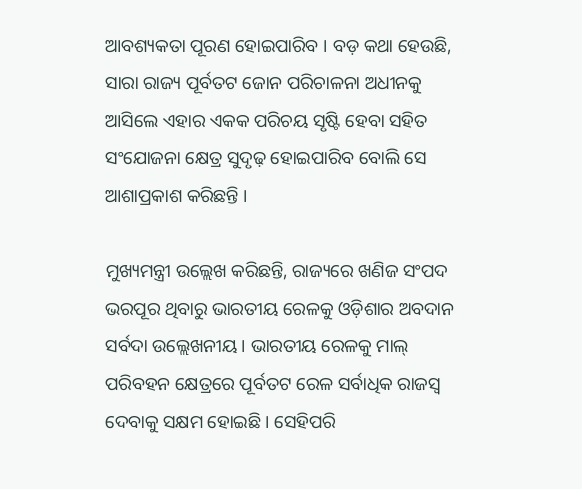ଆବଶ୍ୟକତା ପୂରଣ ହୋଇପାରିବ । ବଡ଼ କଥା ହେଉଛି, ସାରା ରାଜ୍ୟ ପୂର୍ବତଟ ଜୋନ ପରିଚାଳନା ଅଧୀନକୁ ଆସିଲେ ଏହାର ଏକକ ପରିଚୟ ସୃଷ୍ଟି ହେବା ସହିତ ସଂଯୋଜନା କ୍ଷେତ୍ର ସୁଦୃଢ଼ ହୋଇପାରିବ ବୋଲି ସେ ଆଶାପ୍ରକାଶ କରିଛନ୍ତି ।

ମୁଖ୍ୟମନ୍ତ୍ରୀ ଉଲ୍ଲେଖ କରିଛନ୍ତି, ରାଜ୍ୟରେ ଖଣିଜ ସଂପଦ ଭରପୂର ଥିବାରୁ ଭାରତୀୟ ରେଳକୁ ଓଡ଼ିଶାର ଅବଦାନ ସର୍ବଦା ଉଲ୍ଲେଖନୀୟ । ଭାରତୀୟ ରେଳକୁ ମାଲ୍ ପରିବହନ କ୍ଷେତ୍ରରେ ପୂର୍ବତଟ ରେଳ ସର୍ବାଧିକ ରାଜସ୍ୱ ଦେବାକୁ ସକ୍ଷମ ହୋଇଛି । ସେହିପରି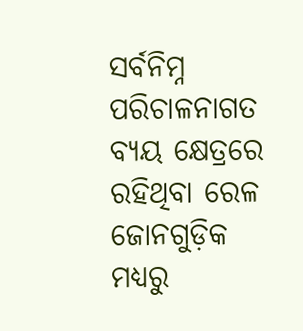ସର୍ବନିମ୍ନ ପରିଚାଳନାଗତ ବ୍ୟୟ କ୍ଷେତ୍ରରେ ରହିଥିବା ରେଳ ଜୋନଗୁଡ଼ିକ ମଧ୍ୟରୁ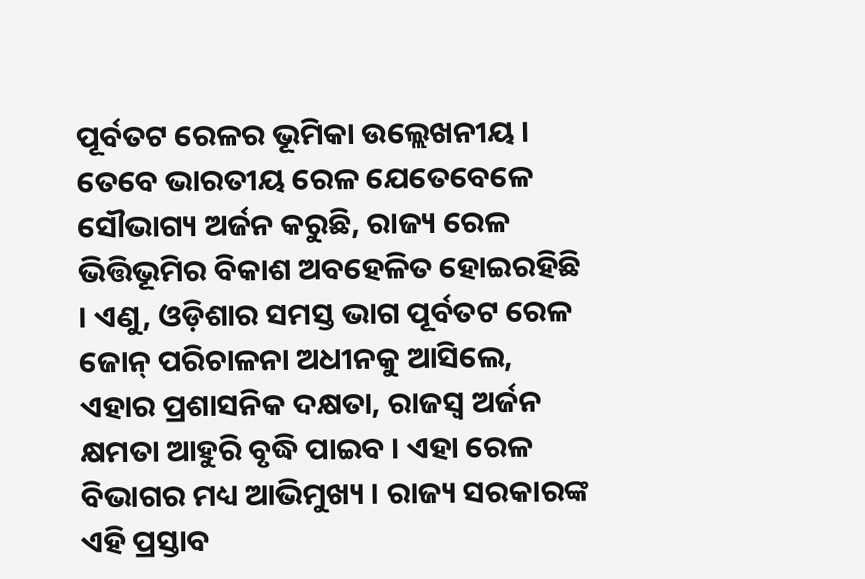ପୂର୍ବତଟ ରେଳର ଭୂମିକା ଉଲ୍ଲେଖନୀୟ । ତେବେ ଭାରତୀୟ ରେଳ ଯେତେବେଳେ ସୌଭାଗ୍ୟ ଅର୍ଜନ କରୁଛି, ରାଜ୍ୟ ରେଳ ଭିତ୍ତିଭୂମିର ବିକାଶ ଅବହେଳିତ ହୋଇରହିଛି । ଏଣୁ, ଓଡ଼ିଶାର ସମସ୍ତ ଭାଗ ପୂର୍ବତଟ ରେଳ ଜୋନ୍ ପରିଚାଳନା ଅଧୀନକୁ ଆସିଲେ, ଏହାର ପ୍ରଶାସନିକ ଦକ୍ଷତା, ରାଜସ୍ୱ ଅର୍ଜନ କ୍ଷମତା ଆହୁରି ବୃଦ୍ଧି ପାଇବ । ଏହା ରେଳ ବିଭାଗର ମଧ୍ୟ ଆଭିମୁଖ୍ୟ । ରାଜ୍ୟ ସରକାରଙ୍କ ଏହି ପ୍ରସ୍ତାବ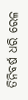ତିନିବର୍ଷ ଧରି ରେଳ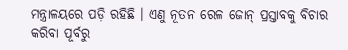ମନ୍ତ୍ରାଳୟରେ ପଡ଼ି ରହିଛି । ଏଣୁ ନୂତନ ରେଳ ଜୋନ୍ ପ୍ରସ୍ତାବକୁ ବିଚାର କରିବା ପୂର୍ବରୁ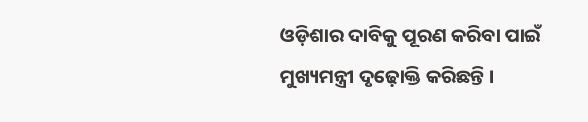ଓଡ଼ିଶାର ଦାବିକୁ ପୂରଣ କରିବା ପାଇଁ ମୁଖ୍ୟମନ୍ତ୍ରୀ ଦୃଢ଼ୋକ୍ତି କରିଛନ୍ତି ।